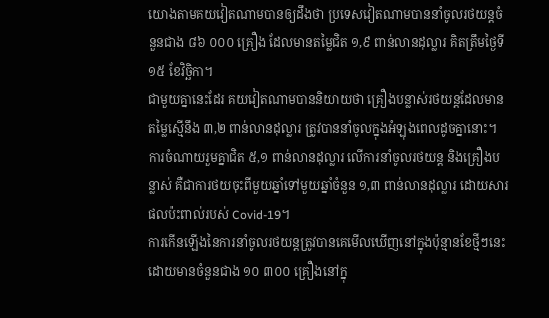យោងតាមគយវៀតណាមបានឲ្យដឹងថា ប្រទេសវៀតណាមបាននាំចូលរថយន្តចំនួនជាង ៨៦ ០០០ គ្រឿង ដែលមានតម្លៃជិត ១,៩ ពាន់លានដុល្លារ គិតត្រឹមថ្ងៃទី ១៥ ខែវិច្ឆិកា។
ជាមួយគ្នានេះដែរ គយវៀតណាមបាននិយាយថា គ្រឿងបន្លាស់រថយន្តដែលមានតម្លៃស្មើនឹង ៣,២ ពាន់លានដុល្លារ ត្រូវបាននាំចូលក្នុងអំឡុងពេលដូចគ្នានោះ។ ការចំណាយរួមគ្នាជិត ៥,១ ពាន់លានដុល្លារ លើការនាំចូលរថយន្ត និងគ្រឿងបន្លាស់ គឺជាការថយចុះពីមួយឆ្នាំទៅមួយឆ្នាំចំនួន ១,៣ ពាន់លានដុល្លារ ដោយសារផលប៉ះពាល់របស់ Covid-19។
ការកើនឡើងនៃការនាំចូលរថយន្តត្រូវបានគេមើលឃើញនៅក្នុងប៉ុន្មានខែថ្មីៗនេះ ដោយមានចំនួនជាង ១០ ៣០០ គ្រឿងនៅក្នុ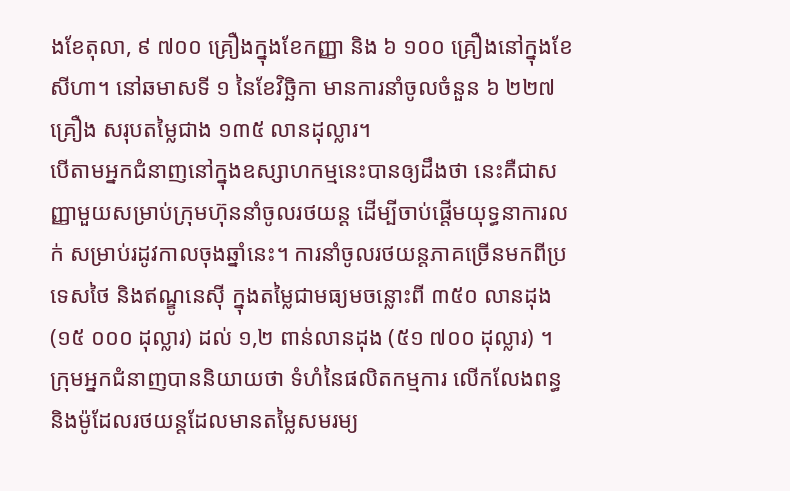ងខែតុលា, ៩ ៧០០ គ្រឿងក្នុងខែកញ្ញា និង ៦ ១០០ គ្រឿងនៅក្នុងខែសីហា។ នៅឆមាសទី ១ នៃខែវិច្ឆិកា មានការនាំចូលចំនួន ៦ ២២៧ គ្រឿង សរុបតម្លៃជាង ១៣៥ លានដុល្លារ។
បើតាមអ្នកជំនាញនៅក្នុងឧស្សាហកម្មនេះបានឲ្យដឹងថា នេះគឺជាសញ្ញាមួយសម្រាប់ក្រុមហ៊ុននាំចូលរថយន្ត ដើម្បីចាប់ផ្តើមយុទ្ធនាការលក់ សម្រាប់រដូវកាលចុងឆ្នាំនេះ។ ការនាំចូលរថយន្តភាគច្រើនមកពីប្រទេសថៃ និងឥណ្ឌូនេស៊ី ក្នុងតម្លៃជាមធ្យមចន្លោះពី ៣៥០ លានដុង (១៥ ០០០ ដុល្លារ) ដល់ ១,២ ពាន់លានដុង (៥១ ៧០០ ដុល្លារ) ។
ក្រុមអ្នកជំនាញបាននិយាយថា ទំហំនៃផលិតកម្មការ លើកលែងពន្ធ និងម៉ូដែលរថយន្តដែលមានតម្លៃសមរម្យ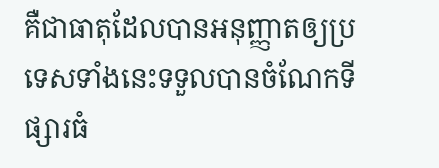គឺជាធាតុដែលបានអនុញ្ញាតឲ្យប្រទេសទាំងនេះទទួលបានចំណែកទីផ្សារធំ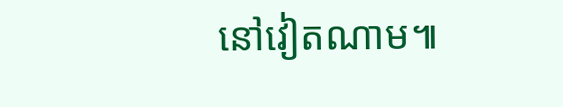នៅវៀតណាម៕